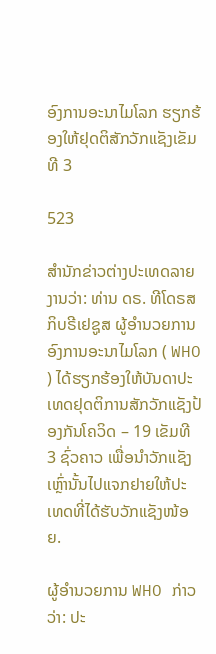ອົງການອະນາໄມໂລກ ຮຽກຮ້ອງໃຫ້ຢຸດຕິສັກວັກແຊັງເຂັມທີ 3

523

ສຳນັກຂ່າວຕ່າງປະເທດລາຍງານວ່າ: ທ່ານ ດຣ. ທີໂດຣສ ກິບຣີເຢຊູສ ຜູ້ອຳນວຍການອົງການອະນາໄມໂລກ ( WHO ) ໄດ້ຮຽກຮ້ອງໃຫ້ບັນດາປະເທດຢຸດຕິການສັກວັກແຊັງປ້ອງກັນໂຄວິດ – 19 ເຂັມທີ 3 ຊົ່ວຄາວ ເພື່ອນຳວັກແຊັງເຫຼົ່ານັ້ນໄປແຈກຢາຍໃຫ້ປະເທດທີ່ໄດ້ຮັບວັກແຊັງໜ້ອຍ.

ຜູ້ອຳນວຍການ WHO ກ່າວວ່າ: ປະ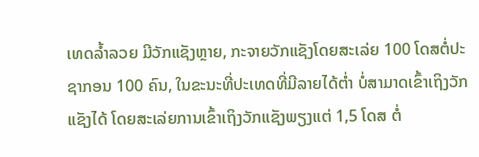ເທດລ້ຳລວຍ ມີວັກແຊັງຫຼາຍ, ກະຈາຍວັກແຊັງໂດຍສະເລ່ຍ 100 ໂດສຕໍ່ປະຊາກອນ 100 ຄົນ, ໃນຂະນະທີ່ປະເທດທີ່ມີລາຍໄດ້ຕ່ຳ ບໍ່ສາມາດເຂົ້າເຖິງວັກແຊັງໄດ້ ໂດຍສະເລ່ຍການເຂົ້າເຖິງວັກແຊັງພຽງແຕ່ 1,5 ໂດສ ຕໍ່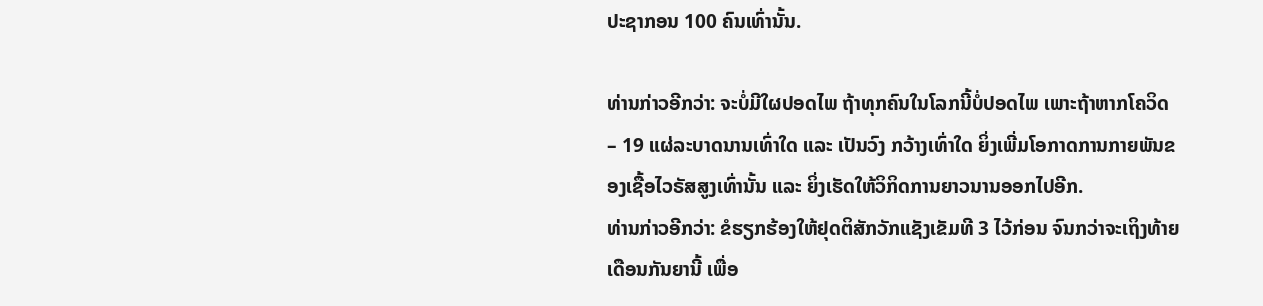ປະຊາກອນ 100 ຄົນເທົ່ານັ້ນ.

ທ່ານກ່າວອີກວ່າ: ຈະບໍ່ມີໃຜປອດໄພ ຖ້າທຸກຄົນໃນໂລກນີ້ບໍ່ປອດໄພ ເພາະຖ້າຫາກໂຄວິດ – 19 ແຜ່ລະບາດນານເທົ່າໃດ ແລະ ເປັນວົງ ກວ້າງເທົ່າໃດ ຍິ່ງເພີ່ມໂອກາດການກາຍພັນຂອງເຊື້ອໄວຣັສສູງເທົ່ານັ້ນ ແລະ ຍິ່ງເຮັດໃຫ້ວິກິດການຍາວນານອອກໄປອີກ.
ທ່ານກ່າວອີກວ່າ: ຂໍຮຽກຮ້ອງໃຫ້ຢຸດຕິສັກວັກແຊັງເຂັມທີ 3 ໄວ້ກ່ອນ ຈົນກວ່າຈະເຖິງທ້າຍເດືອນກັນຍານີ້ ເພື່ອ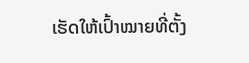ເຮັດໃຫ້ເປົ້າໝາຍທີ່ຕັ້ງ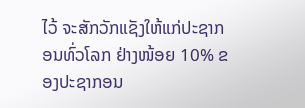ໄວ້ ຈະສັກວັກແຊັງໃຫ້ແກ່ປະຊາກອນທົ່ວໂລກ ຢ່າງໜ້ອຍ 10% ຂອງປະຊາກອນ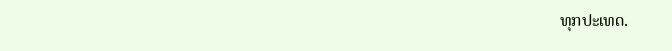ທຸກປະເທດ.